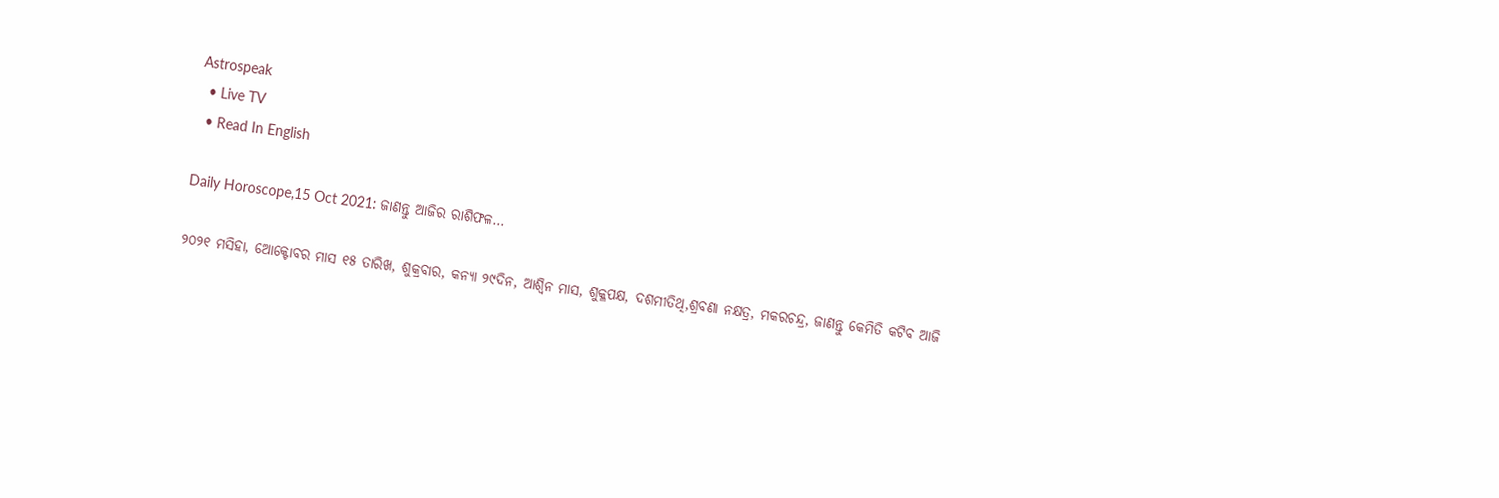Astrospeak
  • Live TV
  • Read In English

Daily Horoscope,15 Oct 2021: ଜାଣନ୍ତୁ ଆଜିର ରାଶିଫଳ…

୨୦୨୧ ମସିହା, ଅୋକ୍ଟୋବର ମାସ ୧୫ ତାରିଖ, ଶୁକ୍ରବାର, କନ୍ୟା ୨୯ଦିନ, ଆଶ୍ୱିନ ମାସ, ଶୁକ୍ଳପକ୍ଷ, ଦଶମୀତିଥି,ଶ୍ରବଣା ନକ୍ଷତ୍ର, ମକରଚନ୍ଦ୍ର, ଜାଣନ୍ତୁ କେମିତି କଟିବ ଆଜି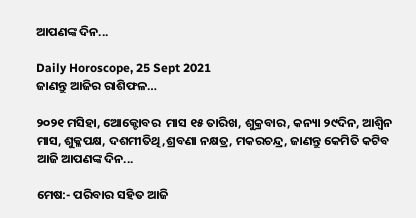ଆପଣଙ୍କ ଦିନ...

Daily Horoscope, 25 Sept 2021
ଜାଣନ୍ତୁ ଆଜିର ରାଶିଫଳ…

୨୦୨୧ ମସିହା, ଅୋକ୍ଟୋବର  ମାସ ୧୫ ତାରିଖ, ଶୁକ୍ରବାର, କନ୍ୟା ୨୯ଦିନ, ଆଶ୍ୱିନ ମାସ, ଶୁକ୍ଳପକ୍ଷ, ଦଶମୀତିଥି,ଶ୍ରବଣା ନକ୍ଷତ୍ର, ମକରଚନ୍ଦ୍ର, ଜାଣନ୍ତୁ କେମିତି କଟିବ ଆଜି ଆପଣଙ୍କ ଦିନ...

ମେଷ:- ପରିବାର ସହିତ ଆଜି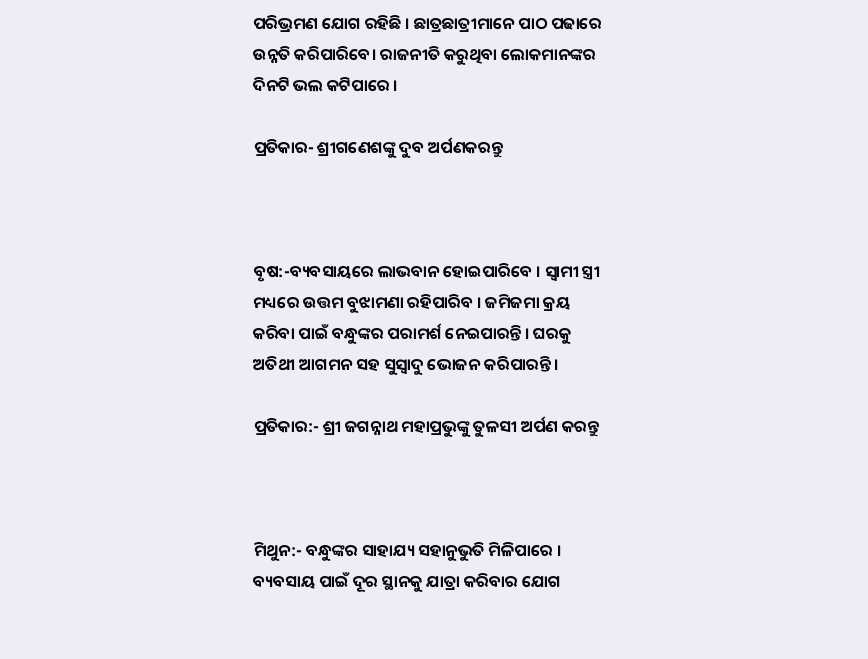ପରିଭ୍ରମଣ ଯୋଗ ରହିଛି । ଛାତ୍ରଛାତ୍ରୀମାନେ ପାଠ ପଢାରେ ଉନ୍ନତି କରିପାରିବେ। ରାଜନୀତି କରୁଥିବା ଲୋକମାନଙ୍କର ଦିନଟି ଭଲ କଟିପାରେ ।

ପ୍ରତିକାର- ଶ୍ରୀଗଣେଶଙ୍କୁ ଦୁବ ଅର୍ପଣକରନ୍ତୁ



ବୃଷ:-ବ୍ୟବସାୟରେ ଲାଭବାନ ହୋଇପାରିବେ । ସ୍ୱାମୀ ସ୍ତ୍ରୀ ମଧ୍ୟରେ ଉତ୍ତମ ବୁଝାମଣା ରହିପାରିବ । ଜମିଜମା କ୍ରୟ କରିବା ପାଇଁ ବନ୍ଧୁଙ୍କର ପରାମର୍ଶ ନେଇପାରନ୍ତି । ଘରକୁ ଅତିଥୀ ଆଗମନ ସହ ସୁସ୍ୱାଦୁ ଭୋଜନ କରିପାରନ୍ତି ।

ପ୍ରତିକାର:- ଶ୍ରୀ ଜଗନ୍ନାଥ ମହାପ୍ରଭୁଙ୍କୁ ତୁଳସୀ ଅର୍ପଣ କରନ୍ତୁ



ମିଥୁନ:- ବନ୍ଧୁଙ୍କର ସାହାଯ୍ୟ ସହାନୁଭୁତି ମିଳିପାରେ । ବ୍ୟବସାୟ ପାଇଁ ଦୂର ସ୍ଥାନକୁ ଯାତ୍ରା କରିବାର ଯୋଗ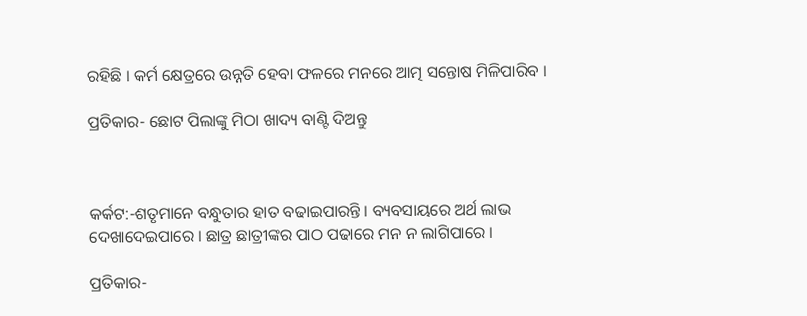ରହିଛି । କର୍ମ କ୍ଷେତ୍ରରେ ଉନ୍ନତି ହେବା ଫଳରେ ମନରେ ଆତ୍ମ ସନ୍ତୋଷ ମିଳିପାରିବ ।

ପ୍ରତିକାର- ଛୋଟ ପିଲାଙ୍କୁ ମିଠା ଖାଦ୍ୟ ବାଣ୍ଟି ଦିଅନ୍ତୁ



କର୍କଟ:-ଶତୃମାନେ ବନ୍ଧୁତାର ହାତ ବଢାଇପାରନ୍ତି । ବ୍ୟବସାୟରେ ଅର୍ଥ ଲାଭ ଦେଖାଦେଇପାରେ । ଛାତ୍ର ଛାତ୍ରୀଙ୍କର ପାଠ ପଢାରେ ମନ ନ ଲାଗିପାରେ ।

ପ୍ରତିକାର-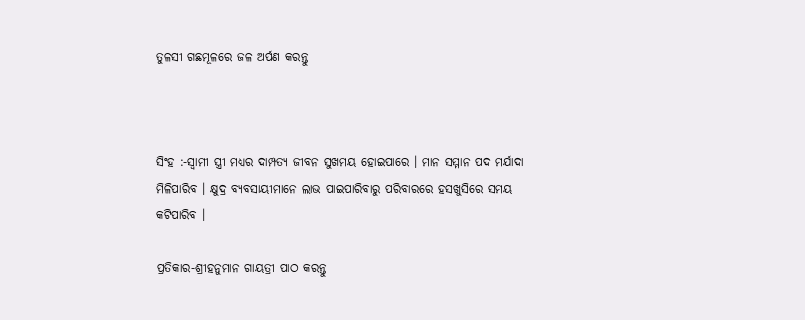ତୁଳସୀ ଗଛମୂଳରେ ଜଳ ଅର୍ପଣ କରନ୍ତୁ



ସିଂହ :-ସ୍ୱାମୀ ସ୍ତ୍ରୀ ମଧ୍ୟର ଦାମ୍ପତ୍ୟ ଜୀବନ ସୁଖମୟ ହୋଇପାରେ । ମାନ ସମ୍ମାନ ପଦ ମର୍ଯାଦା ମିଳିପାରିବ । କ୍ଷୁଦ୍ର ବ୍ୟବସାୟୀମାନେ ଲାଭ ପାଇପାରିବାରୁ ପରିବାରରେ ହସଖୁସିରେ ସମୟ କଟିପାରିବ ।

ପ୍ରତିକାର-ଶ୍ରୀହନୁମାନ ଗାୟତ୍ରୀ ପାଠ କରନ୍ତୁ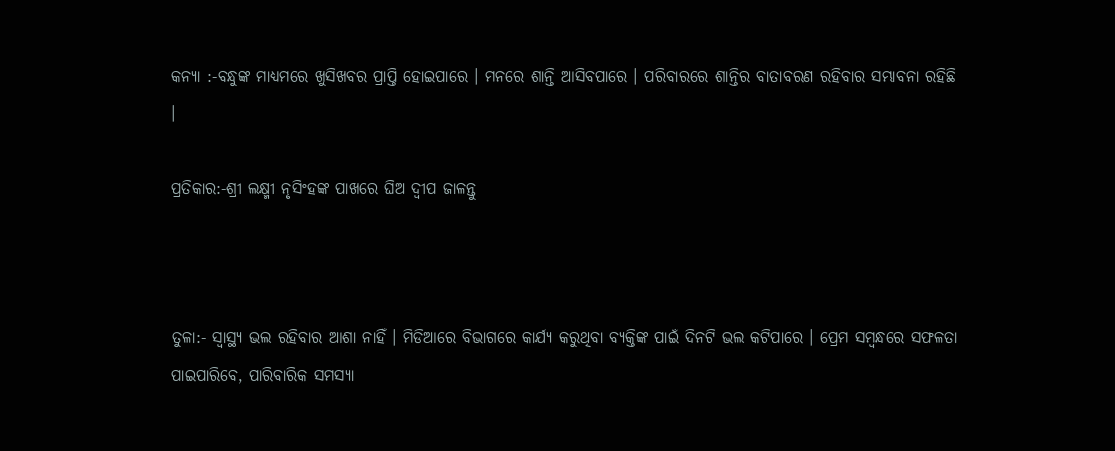କନ୍ୟା :-ବନ୍ଧୁଙ୍କ ମାଧ୍ୟମରେ ଖୁସିଖବର ପ୍ରାପ୍ତି ହୋଇପାରେ । ମନରେ ଶାନ୍ତି ଆସିବପାରେ । ପରିବାରରେ ଶାନ୍ତିର ବାତାବରଣ ରହିବାର ସମ୍ଭାବନା ରହିଛି ।

ପ୍ରତିକାର:-ଶ୍ରୀ ଲକ୍ଷ୍ମୀ ନୃସିଂହଙ୍କ ପାଖରେ ଘିଅ ଦ୍ୱୀପ ଜାଳନ୍ତୁ



ତୁଳା:- ସ୍ୱାସ୍ଥ୍ୟ ଭଲ ରହିବାର ଆଶା ନାହିଁ । ମିଡିଆରେ ବିଭାଗରେ କାର୍ଯ୍ୟ କରୁଥିବା ବ୍ୟକ୍ତିଙ୍କ ପାଇଁ ଦିନଟି ଭଲ କଟିପାରେ । ପ୍ରେମ ସମ୍ବନ୍ଧରେ ସଫଳତା ପାଇପାରିବେ, ପାରିବାରିକ ସମସ୍ୟା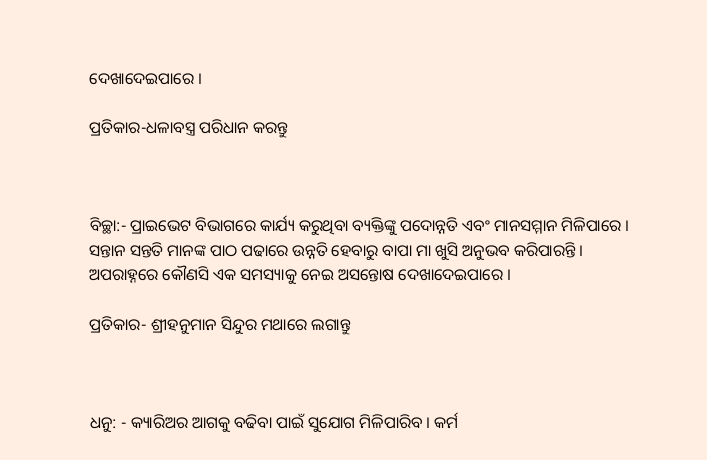ଦେଖାଦେଇପାରେ ।

ପ୍ରତିକାର-ଧଳାବସ୍ତ୍ର ପରିଧାନ କରନ୍ତୁ



ବିଚ୍ଛା:- ପ୍ରାଇଭେଟ ବିଭାଗରେ କାର୍ଯ୍ୟ କରୁଥିବା ବ୍ୟକ୍ତିଙ୍କୁ ପଦୋନ୍ନତି ଏବଂ ମାନସମ୍ମାନ ମିଳିପାରେ । ସନ୍ତାନ ସନ୍ତତି ମାନଙ୍କ ପାଠ ପଢାରେ ଉନ୍ନତି ହେବାରୁ ବାପା ମା ଖୁସି ଅନୁଭବ କରିପାରନ୍ତି । ଅପରାହ୍ନରେ କୌଣସି ଏକ ସମସ୍ୟାକୁ ନେଇ ଅସନ୍ତୋଷ ଦେଖାଦେଇପାରେ ।

ପ୍ରତିକାର- ଶ୍ରୀହନୁମାନ ସିନ୍ଦୁର ମଥାରେ ଲଗାନ୍ତୁ



ଧନୁ: - କ୍ୟାରିଅର ଆଗକୁ ବଢିବା ପାଇଁ ସୁଯୋଗ ମିଳିପାରିବ । କର୍ମ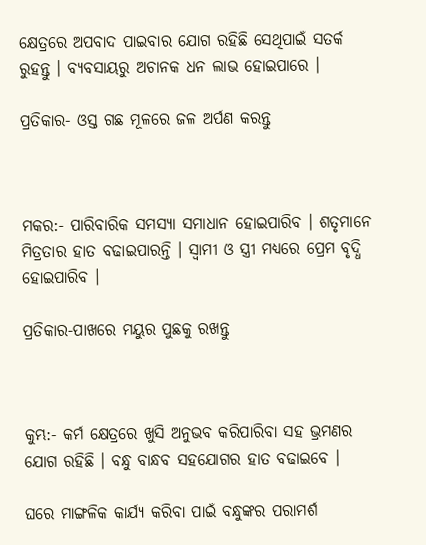କ୍ଷେତ୍ରରେ ଅପବାଦ ପାଇବାର ଯୋଗ ରହିଛି ସେଥିପାଇଁ ସତର୍କ ରୁହନ୍ତୁ । ବ୍ୟବସାୟରୁ ଅଚାନକ ଧନ ଲାଭ ହୋଇପାରେ ।

ପ୍ରତିକାର- ଓସ୍ତ ଗଛ ମୂଳରେ ଜଳ ଅର୍ପଣ କରନ୍ତୁ



ମକର:- ପାରିବାରିକ ସମସ୍ୟା ସମାଧାନ ହୋଇପାରିବ । ଶତୃମାନେ ମିତ୍ରତାର ହାତ ବଢାଇପାରନ୍ତି । ସ୍ୱାମୀ ଓ ସ୍ତ୍ରୀ ମଧ୍ୟରେ ପ୍ରେମ ବୃଦ୍ଧି ହୋଇପାରିବ ।

ପ୍ରତିକାର-ପାଖରେ ମୟୁର ପୁଛକୁ ରଖନ୍ତୁ



କୁମ୍ଭ:- କର୍ମ କ୍ଷେତ୍ରରେ ଖୁସି ଅନୁଭବ କରିପାରିବା ସହ ଭ୍ରମଣର ଯୋଗ ରହିଛି । ବନ୍ଧୁ ବାନ୍ଧବ ସହଯୋଗର ହାତ ବଢାଇବେ ।

ଘରେ ମାଙ୍ଗଳିକ କାର୍ଯ୍ୟ କରିବା ପାଇଁ ବନ୍ଧୁଙ୍କର ପରାମର୍ଶ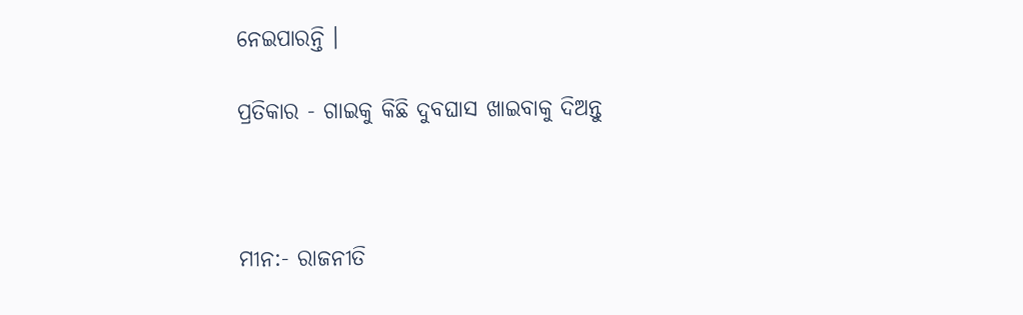ନେଇପାରନ୍ତି ।

ପ୍ରତିକାର - ଗାଇକୁ କିଛି ଦୁବଘାସ ଖାଇବାକୁ ଦିଅନ୍ତୁ



ମୀନ:- ରାଜନୀତି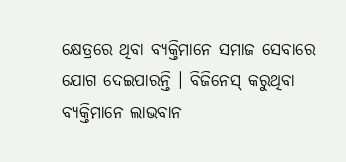କ୍ଷେତ୍ରରେ ଥିବା ବ୍ୟକ୍ତିମାନେ ସମାଜ ସେବାରେ ଯୋଗ ଦେଇପାରନ୍ତି । ବିଜିନେସ୍ କରୁଥିବା ବ୍ୟକ୍ତିମାନେ ଲାଭବାନ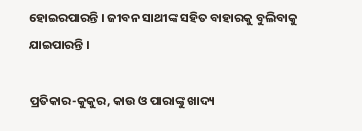ହୋଇରପାରନ୍ତି । ଜୀବନ ସାଥୀଙ୍କ ସହିତ ବାହାରକୁ ବୁଲିବାକୁ ଯାଇପାରନ୍ତି ।

ପ୍ରତିକାର-କୁକୁର, କାଉ ଓ ପାରାଙ୍କୁ ଖାଦ୍ୟ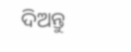ଦିଅନ୍ତୁ